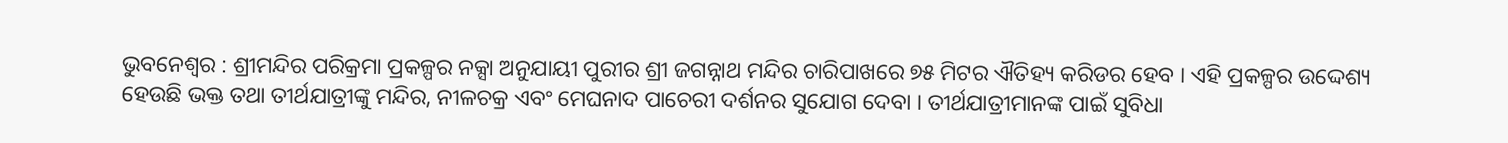ଭୁବନେଶ୍ୱର : ଶ୍ରୀମନ୍ଦିର ପରିକ୍ରମା ପ୍ରକଳ୍ପର ନକ୍ସା ଅନୁଯାୟୀ ପୁରୀର ଶ୍ରୀ ଜଗନ୍ନାଥ ମନ୍ଦିର ଚାରିପାଖରେ ୭୫ ମିଟର ଐତିହ୍ୟ କରିଡର ହେବ । ଏହି ପ୍ରକଳ୍ପର ଉଦ୍ଦେଶ୍ୟ ହେଉଛି ଭକ୍ତ ତଥା ତୀର୍ଥଯାତ୍ରୀଙ୍କୁ ମନ୍ଦିର, ନୀଳଚକ୍ର ଏବଂ ମେଘନାଦ ପାଚେରୀ ଦର୍ଶନର ସୁଯୋଗ ଦେବା । ତୀର୍ଥଯାତ୍ରୀମାନଙ୍କ ପାଇଁ ସୁବିଧା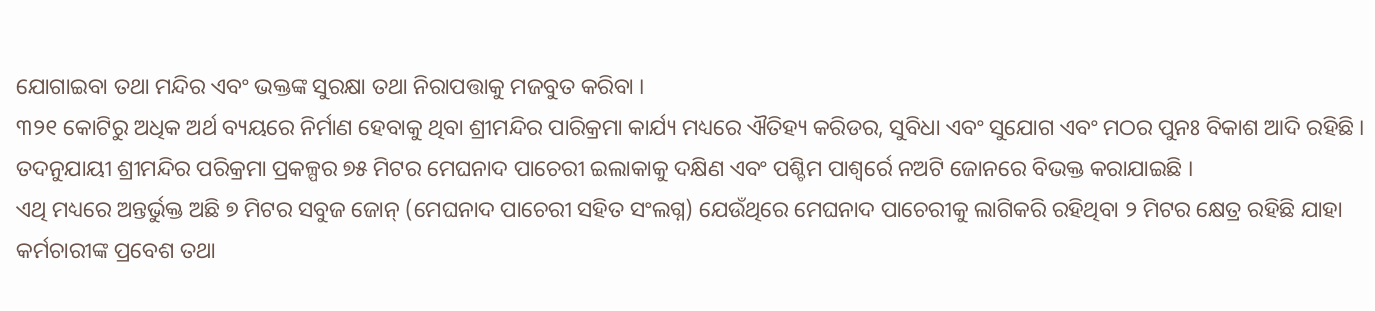ଯୋଗାଇବା ତଥା ମନ୍ଦିର ଏବଂ ଭକ୍ତଙ୍କ ସୁରକ୍ଷା ତଥା ନିରାପତ୍ତାକୁ ମଜବୁତ କରିବା ।
୩୨୧ କୋଟିରୁ ଅଧିକ ଅର୍ଥ ବ୍ୟୟରେ ନିର୍ମାଣ ହେବାକୁ ଥିବା ଶ୍ରୀମନ୍ଦିର ପାରିକ୍ରମା କାର୍ଯ୍ୟ ମଧ୍ୟରେ ଐତିହ୍ୟ କରିଡର, ସୁବିଧା ଏବଂ ସୁଯୋଗ ଏବଂ ମଠର ପୁନଃ ବିକାଶ ଆଦି ରହିଛି । ତଦନୁଯାୟୀ ଶ୍ରୀମନ୍ଦିର ପରିକ୍ରମା ପ୍ରକଳ୍ପର ୭୫ ମିଟର ମେଘନାଦ ପାଚେରୀ ଇଲାକାକୁ ଦକ୍ଷିଣ ଏବଂ ପଶ୍ଚିମ ପାଶ୍ୱର୍ରେ ନଅଟି ଜୋନରେ ବିଭକ୍ତ କରାଯାଇଛି ।
ଏଥି ମଧ୍ୟରେ ଅନ୍ତର୍ଭୁକ୍ତ ଅଛି ୭ ମିଟର ସବୁଜ ଜୋନ୍ (ମେଘନାଦ ପାଚେରୀ ସହିତ ସଂଲଗ୍ନ) ଯେଉଁଥିରେ ମେଘନାଦ ପାଚେରୀକୁ ଲାଗିକରି ରହିଥିବା ୨ ମିଟର କ୍ଷେତ୍ର ରହିଛି ଯାହା କର୍ମଚାରୀଙ୍କ ପ୍ରବେଶ ତଥା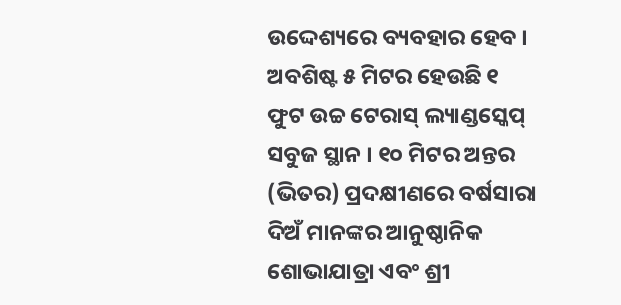ଉଦ୍ଦେଶ୍ୟରେ ବ୍ୟବହାର ହେବ । ଅବଶିଷ୍ଟ ୫ ମିଟର ହେଉଛି ୧ ଫୁଟ ଉଚ୍ଚ ଟେରାସ୍ ଲ୍ୟାଣ୍ଡସ୍କେପ୍ ସବୁଜ ସ୍ଥାନ । ୧୦ ମିଟର ଅନ୍ତର (ଭିତର) ପ୍ରଦକ୍ଷୀଣରେ ବର୍ଷସାରା ଦିଅଁ ମାନଙ୍କର ଆନୁଷ୍ଠାନିକ ଶୋଭାଯାତ୍ରା ଏବଂ ଶ୍ରୀ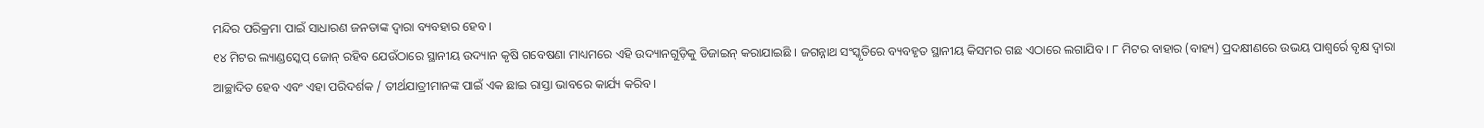ମନ୍ଦିର ପରିକ୍ରମା ପାଇଁ ସାଧାରଣ ଜନତାଙ୍କ ଦ୍ୱାରା ବ୍ୟବହାର ହେବ ।
୧୪ ମିଟର ଲ୍ୟାଣ୍ଡସ୍କେପ୍ ଜୋନ୍ ରହିବ ଯେଉଁଠାରେ ସ୍ଥାନୀୟ ଉଦ୍ୟାନ କୃଷି ଗବେଷଣା ମାଧ୍ୟମରେ ଏହି ଉଦ୍ୟାନଗୁଡ଼ିକୁ ଡିଜାଇନ୍ କରାଯାଇଛି । ଜଗନ୍ନାଥ ସଂସ୍କୃତିରେ ବ୍ୟବହୃତ ସ୍ଥାନୀୟ କିସମର ଗଛ ଏଠାରେ ଲଗାଯିବ । ୮ ମିଟର ବାହାର (ବାହ୍ୟ) ପ୍ରଦକ୍ଷୀଣରେ ଉଭୟ ପାଶ୍ୱର୍ରେ ବୃକ୍ଷ ଦ୍ୱାରା ଆଚ୍ଛାଦିତ ହେବ ଏବଂ ଏହା ପରିଦର୍ଶକ / ତୀର୍ଥଯାତ୍ରୀମାନଙ୍କ ପାଇଁ ଏକ ଛାଇ ରାସ୍ତା ଭାବରେ କାର୍ଯ୍ୟ କରିବ ।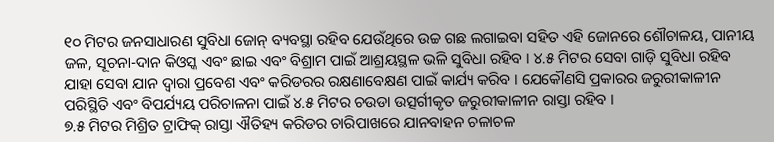୧୦ ମିଟର ଜନସାଧାରଣ ସୁବିଧା ଜୋନ୍ ବ୍ୟବସ୍ଥା ରହିବ ଯେଉଁଥିରେ ଉଚ୍ଚ ଗଛ ଲଗାଇବା ସହିତ ଏହି ଜୋନରେ ଶୌଚାଳୟ, ପାନୀୟ ଜଳ, ସୂଚନା-ଦାନ କିଓସ୍କ ଏବଂ ଛାଇ ଏବଂ ବିଶ୍ରାମ ପାଇଁ ଆଶ୍ରୟସ୍ଥଳ ଭଳି ସୁବିଧା ରହିବ । ୪.୫ ମିଟର ସେବା ଗାଡ଼ି ସୁବିଧା ରହିବ ଯାହା ସେବା ଯାନ ଦ୍ୱାରା ପ୍ରବେଶ ଏବଂ କରିଡରର ରକ୍ଷଣାବେକ୍ଷଣ ପାଇଁ କାର୍ଯ୍ୟ କରିବ । ଯେକୌଣସି ପ୍ରକାରର ଜରୁରୀକାଳୀନ ପରିସ୍ଥିତି ଏବଂ ବିପର୍ଯ୍ୟୟ ପରିଚାଳନା ପାଇଁ ୪.୫ ମିଟର ଚଉଡା ଉତ୍ସର୍ଗୀକୃତ ଜରୁରୀକାଳୀନ ରାସ୍ତା ରହିବ ।
୭.୫ ମିଟର ମିଶ୍ରିତ ଟ୍ରାଫିକ୍ ରାସ୍ତା ଐତିହ୍ୟ କରିଡର ଚାରିପାଖରେ ଯାନବାହନ ଚଳାଚଳ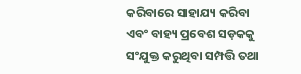କରିବାରେ ସାହାଯ୍ୟ କରିବା ଏବଂ ବାହ୍ୟ ପ୍ରବେଶ ସଡ଼କକୁ ସଂଯୁକ୍ତ କରୁଥିବା ସମ୍ପତ୍ତି ତଥା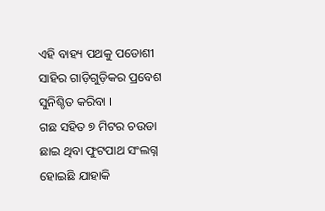ଏହି ବାହ୍ୟ ପଥକୁ ପଡୋଶୀ ସାହିର ଗାଡ଼ିଗୁଡ଼ିକର ପ୍ରବେଶ ସୁନିଶ୍ଚିତ କରିବା ।
ଗଛ ସହିତ ୭ ମିଟର ଚଉଡା ଛାଇ ଥିବା ଫୁଟପାଥ ସଂଲଗ୍ନ ହୋଇଛି ଯାହାକି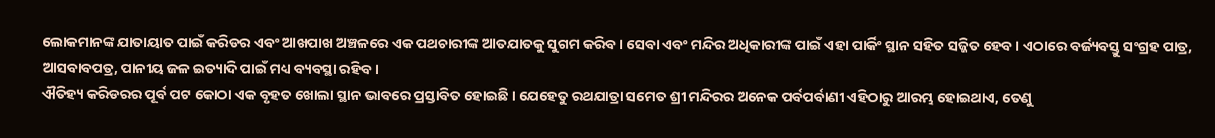ଲୋକମାନଙ୍କ ଯାତାୟାତ ପାଇଁ କରିଡର ଏବଂ ଆଖପାଖ ଅଞ୍ଚଳରେ ଏକ ପଥଚାରୀଙ୍କ ଆତଯାତକୁ ସୁଗମ କରିବ । ସେବା ଏବଂ ମନ୍ଦିର ଅଧିକାରୀଙ୍କ ପାଇଁ ଏହା ପାର୍କିଂ ସ୍ଥାନ ସହିତ ସଜ୍ଜିତ ହେବ । ଏଠାରେ ବର୍ଜ୍ୟବସ୍ତୁ ସଂଗ୍ରହ ପାତ୍ର, ଆସବାବପତ୍ର, ପାନୀୟ ଜଳ ଇତ୍ୟାଦି ପାଇଁ ମଧ୍ୟ ବ୍ୟବସ୍ଥା ରହିବ ।
ଐତିହ୍ୟ କରିଡରର ପୂର୍ବ ପଟ କୋଠା ଏକ ବୃହତ ଖୋଲା ସ୍ଥାନ ଭାବରେ ପ୍ରସ୍ତାବିତ ହୋଇଛି । ଯେହେତୁ ରଥଯାତ୍ରା ସମେତ ଶ୍ରୀ ମନ୍ଦିରର ଅନେକ ପର୍ବପର୍ବାଣୀ ଏହିଠାରୁ ଆରମ୍ଭ ହୋଇଥାଏ, ତେଣୁ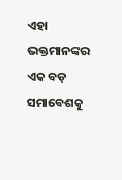ଏହା ଭକ୍ତମାନଙ୍କର ଏକ ବଡ଼ ସମାବେଶକୁ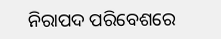ନିରାପଦ ପରିବେଶରେ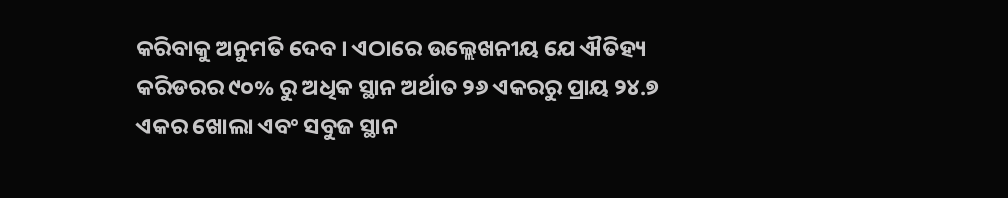କରିବାକୁ ଅନୁମତି ଦେବ । ଏଠାରେ ଉଲ୍ଲେଖନୀୟ ଯେ ଐତିହ୍ୟ କରିଡରର ୯୦% ରୁ ଅଧିକ ସ୍ଥାନ ଅର୍ଥାତ ୨୬ ଏକରରୁ ପ୍ରାୟ ୨୪.୭ ଏକର ଖୋଲା ଏବଂ ସବୁଜ ସ୍ଥାନ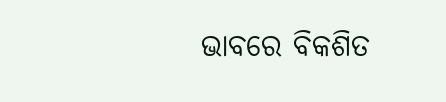ଭାବରେ ବିକଶିତ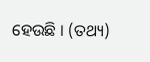ହେଉଛି । (ତଥ୍ୟ)